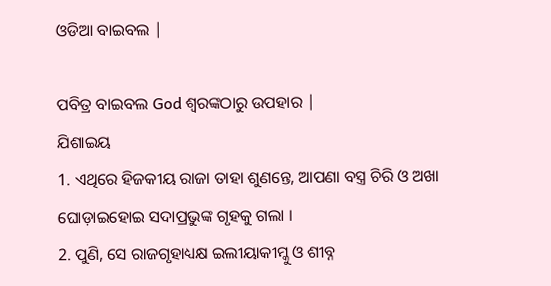ଓଡିଆ ବାଇବଲ |

ପବିତ୍ର ବାଇବଲ God ଶ୍ବରଙ୍କଠାରୁ ଉପହାର |
ଯିଶାଇୟ
1. ଏଥିରେ ହିଜକୀୟ ରାଜା ତାହା ଶୁଣନ୍ତେ, ଆପଣା ବସ୍ତ୍ର ଚିରି ଓ ଅଖା ଘୋଡ଼ାଇହୋଇ ସଦାପ୍ରଭୁଙ୍କ ଗୃହକୁ ଗଲା ।
2. ପୁଣି, ସେ ରାଜଗୃହାଧ୍ୟକ୍ଷ ଇଲୀୟାକୀମ୍କୁ ଓ ଶୀବ୍ନ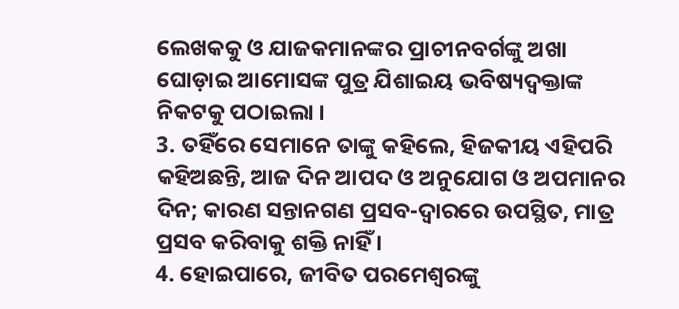ଲେଖକକୁ ଓ ଯାଜକମାନଙ୍କର ପ୍ରାଚୀନବର୍ଗଙ୍କୁ ଅଖା ଘୋଡ଼ାଇ ଆମୋସଙ୍କ ପୁତ୍ର ଯିଶାଇୟ ଭବିଷ୍ୟଦ୍ବକ୍ତାଙ୍କ ନିକଟକୁ ପଠାଇଲା ।
3. ତହିଁରେ ସେମାନେ ତାଙ୍କୁ କହିଲେ, ହିଜକୀୟ ଏହିପରି କହିଅଛନ୍ତି, ଆଜ ଦିନ ଆପଦ ଓ ଅନୁଯୋଗ ଓ ଅପମାନର ଦିନ; କାରଣ ସନ୍ତାନଗଣ ପ୍ରସବ-ଦ୍ଵାରରେ ଉପସ୍ଥିତ, ମାତ୍ର ପ୍ରସବ କରିବାକୁ ଶକ୍ତି ନାହିଁ ।
4. ହୋଇପାରେ, ଜୀବିତ ପରମେଶ୍ଵରଙ୍କୁ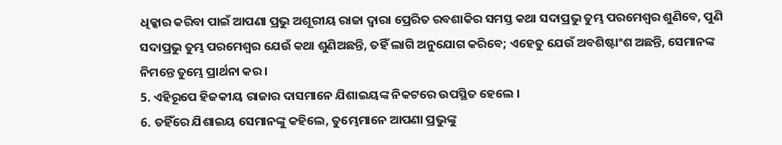ଧିକ୍କାର କରିବା ପାଇଁ ଆପଣା ପ୍ରଭୁ ଅଶୂରୀୟ ରାଜା ଦ୍ଵାରା ପ୍ରେରିତ ରବଶାକିର ସମସ୍ତ କଥା ସଦାପ୍ରଭୁ ତୁମ୍ଭ ପରମେଶ୍ଵର ଶୁଣିବେ, ପୁଣି ସଦାପ୍ରଭୁ ତୁମ୍ଭ ପରମେଶ୍ଵର ଯେଉଁ କଥା ଶୁଣିଅଛନ୍ତି, ତହିଁ ଲାଗି ଅନୁଯୋଗ କରିବେ; ଏହେତୁ ଯେଉଁ ଅବଶିଷ୍ଟାଂଶ ଅଛନ୍ତି, ସେମାନଙ୍କ ନିମନ୍ତେ ତୁମ୍ଭେ ପ୍ରାର୍ଥନା କର ।
5. ଏହିରୂପେ ହିଜକୀୟ ରାଜାର ଦାସମାନେ ଯିଶାଇୟଙ୍କ ନିକଟରେ ଉପସ୍ଥିତ ହେଲେ ।
6. ତହିଁରେ ଯିଶାଇୟ ସେମାନଙ୍କୁ କହିଲେ, ତୁମ୍ଭେମାନେ ଆପଣା ପ୍ରଭୁଙ୍କୁ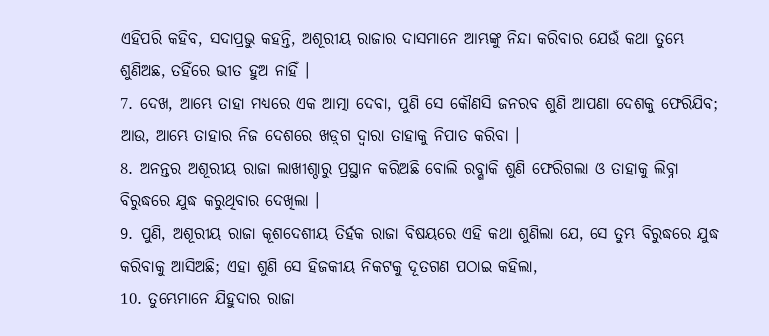ଏହିପରି କହିବ, ସଦାପ୍ରଭୁ କହନ୍ତି, ଅଶୂରୀୟ ରାଜାର ଦାସମାନେ ଆମ୍ଭଙ୍କୁ ନିନ୍ଦା କରିବାର ଯେଉଁ କଥା ତୁମ୍ଭେ ଶୁଣିଅଛ, ତହିଁରେ ଭୀତ ହୁଅ ନାହିଁ ।
7. ଦେଖ, ଆମ୍ଭେ ତାହା ମଧ୍ୟରେ ଏକ ଆତ୍ମା ଦେବା, ପୁଣି ସେ କୌଣସି ଜନରବ ଶୁଣି ଆପଣା ଦେଶକୁ ଫେରିଯିବ; ଆଉ, ଆମ୍ଭେ ତାହାର ନିଜ ଦେଶରେ ଖଡ଼୍‍ଗ ଦ୍ଵାରା ତାହାକୁ ନିପାତ କରିବା ।
8. ଅନନ୍ତର ଅଶୂରୀୟ ରାଜା ଲାଖୀଶ୍ଠାରୁ ପ୍ରସ୍ଥାନ କରିଅଛି ବୋଲି ରବ୍ଶାକି ଶୁଣି ଫେରିଗଲା ଓ ତାହାକୁ ଲିବ୍ନା ବିରୁଦ୍ଧରେ ଯୁଦ୍ଧ କରୁଥିବାର ଦେଖିଲା ।
9. ପୁଣି, ଅଶୂରୀୟ ରାଜା କୂଶଦେଶୀୟ ତିର୍ହକ ରାଜା ବିଷୟରେ ଏହି କଥା ଶୁଣିଲା ଯେ, ସେ ତୁମ୍ଭ ବିରୁଦ୍ଧରେ ଯୁଦ୍ଧ କରିବାକୁ ଆସିଅଛି; ଏହା ଶୁଣି ସେ ହିଜକୀୟ ନିକଟକୁ ଦୂତଗଣ ପଠାଇ କହିଲା,
10. ତୁମ୍ଭେମାନେ ଯିହୁଦାର ରାଜା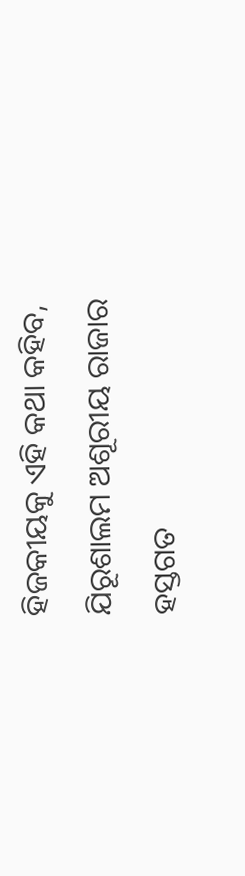ହିଜକୀୟକୁ ଏହି କଥା କହିବ, ଯିରୂଶାଲମ ଅଶୂରୀୟ ରାଜାର ହସ୍ତଗତ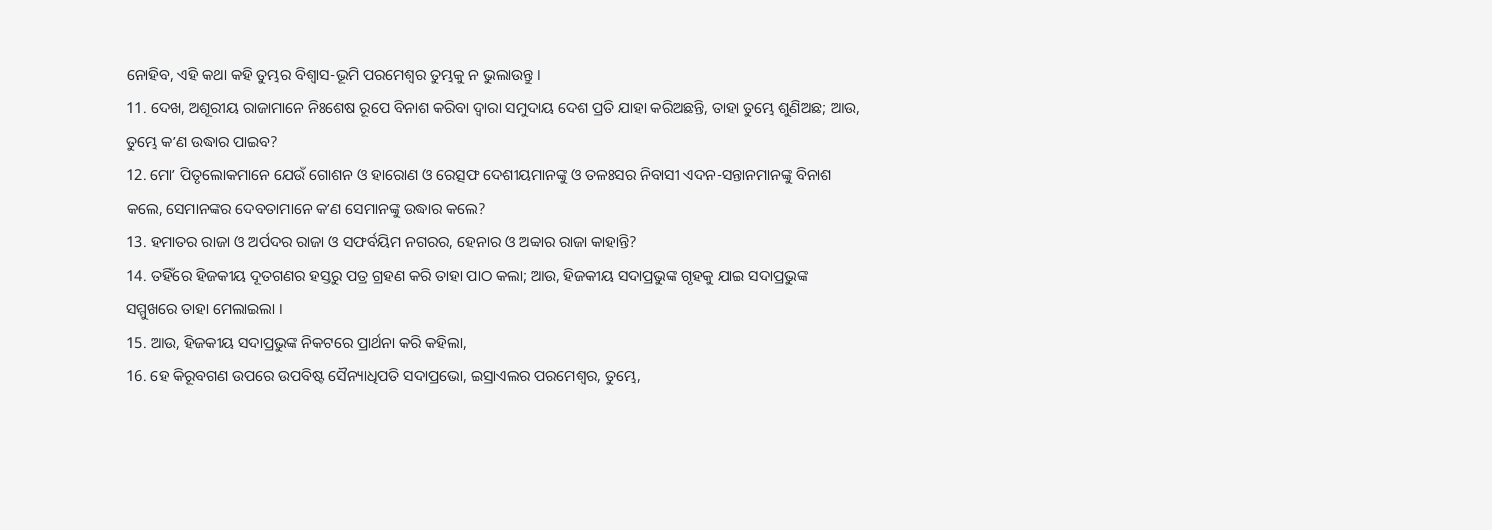ନୋହିବ, ଏହି କଥା କହି ତୁମ୍ଭର ବିଶ୍ଵାସ-ଭୂମି ପରମେଶ୍ଵର ତୁମ୍ଭକୁ ନ ଭୁଲାଉନ୍ତୁ ।
11. ଦେଖ, ଅଶୂରୀୟ ରାଜାମାନେ ନିଃଶେଷ ରୂପେ ବିନାଶ କରିବା ଦ୍ଵାରା ସମୁଦାୟ ଦେଶ ପ୍ରତି ଯାହା କରିଅଛନ୍ତି, ତାହା ତୁମ୍ଭେ ଶୁଣିଅଛ; ଆଉ, ତୁମ୍ଭେ କʼଣ ଉଦ୍ଧାର ପାଇବ?
12. ମୋʼ ପିତୃଲୋକମାନେ ଯେଉଁ ଗୋଶନ ଓ ହାରୋଣ ଓ ରେତ୍ସଫ ଦେଶୀୟମାନଙ୍କୁ ଓ ତଳଃସର ନିବାସୀ ଏଦନ-ସନ୍ତାନମାନଙ୍କୁ ବିନାଶ କଲେ, ସେମାନଙ୍କର ଦେବତାମାନେ କʼଣ ସେମାନଙ୍କୁ ଉଦ୍ଧାର କଲେ?
13. ହମାତର ରାଜା ଓ ଅର୍ପଦର ରାଜା ଓ ସଫର୍ବୟିମ ନଗରର, ହେନାର ଓ ଅବ୍ବାର ରାଜା କାହାନ୍ତି?
14. ତହିଁରେ ହିଜକୀୟ ଦୂତଗଣର ହସ୍ତରୁ ପତ୍ର ଗ୍ରହଣ କରି ତାହା ପାଠ କଲା; ଆଉ, ହିଜକୀୟ ସଦାପ୍ରଭୁଙ୍କ ଗୃହକୁ ଯାଇ ସଦାପ୍ରଭୁଙ୍କ ସମ୍ମୁଖରେ ତାହା ମେଲାଇଲା ।
15. ଆଉ, ହିଜକୀୟ ସଦାପ୍ରଭୁଙ୍କ ନିକଟରେ ପ୍ରାର୍ଥନା କରି କହିଲା,
16. ହେ କିରୂବଗଣ ଉପରେ ଉପବିଷ୍ଟ ସୈନ୍ୟାଧିପତି ସଦାପ୍ରଭୋ, ଇସ୍ରାଏଲର ପରମେଶ୍ଵର, ତୁମ୍ଭେ,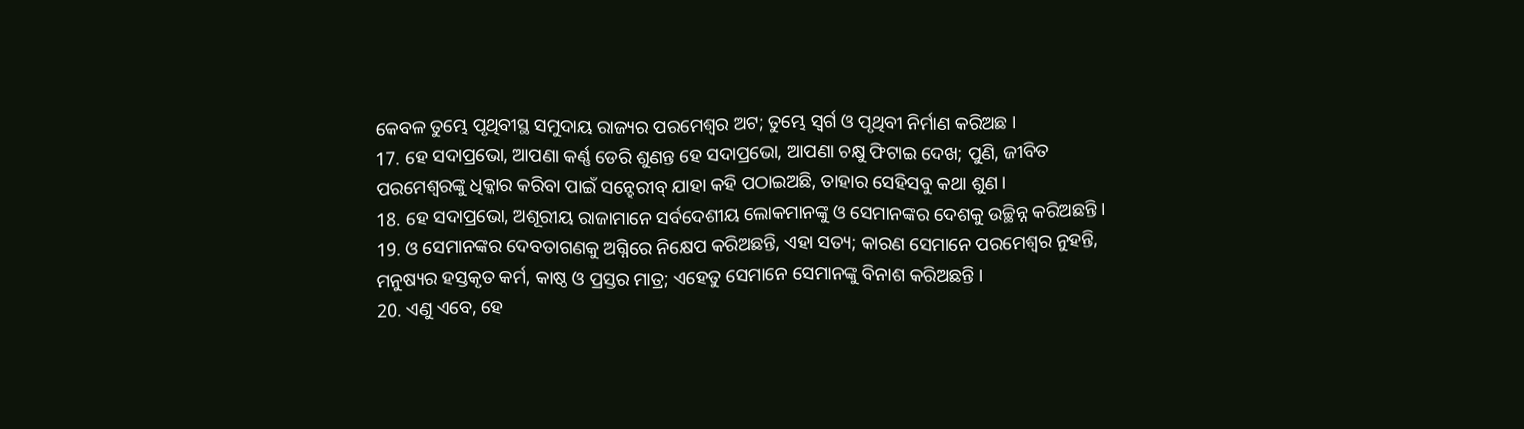କେବଳ ତୁମ୍ଭେ ପୃଥିବୀସ୍ଥ ସମୁଦାୟ ରାଜ୍ୟର ପରମେଶ୍ଵର ଅଟ; ତୁମ୍ଭେ ସ୍ଵର୍ଗ ଓ ପୃଥିବୀ ନିର୍ମାଣ କରିଅଛ ।
17. ହେ ସଦାପ୍ରଭୋ, ଆପଣା କର୍ଣ୍ଣ ଡେରି ଶୁଣନ୍ତ ହେ ସଦାପ୍ରଭୋ, ଆପଣା ଚକ୍ଷୁ ଫିଟାଇ ଦେଖ; ପୁଣି, ଜୀବିତ ପରମେଶ୍ଵରଙ୍କୁ ଧିକ୍କାର କରିବା ପାଇଁ ସନ୍ହେରୀବ୍ ଯାହା କହି ପଠାଇଅଛି, ତାହାର ସେହିସବୁ କଥା ଶୁଣ।
18. ହେ ସଦାପ୍ରଭୋ, ଅଶୂରୀୟ ରାଜାମାନେ ସର୍ବଦେଶୀୟ ଲୋକମାନଙ୍କୁ ଓ ସେମାନଙ୍କର ଦେଶକୁ ଉଚ୍ଛିନ୍ନ କରିଅଛନ୍ତି ।
19. ଓ ସେମାନଙ୍କର ଦେବତାଗଣକୁ ଅଗ୍ନିରେ ନିକ୍ଷେପ କରିଅଛନ୍ତି, ଏହା ସତ୍ୟ; କାରଣ ସେମାନେ ପରମେଶ୍ଵର ନୁହନ୍ତି, ମନୁଷ୍ୟର ହସ୍ତକୃତ କର୍ମ, କାଷ୍ଠ ଓ ପ୍ରସ୍ତର ମାତ୍ର; ଏହେତୁ ସେମାନେ ସେମାନଙ୍କୁ ବିନାଶ କରିଅଛନ୍ତି ।
20. ଏଣୁ ଏବେ, ହେ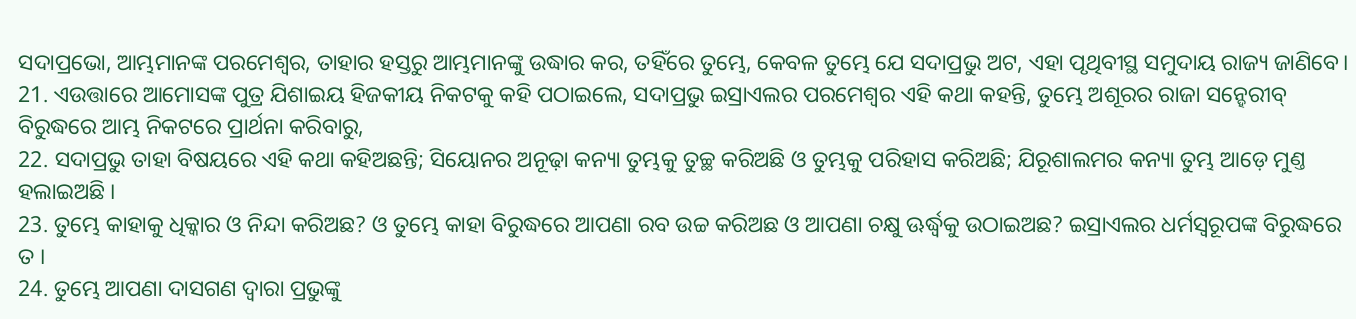ସଦାପ୍ରଭୋ, ଆମ୍ଭମାନଙ୍କ ପରମେଶ୍ଵର, ତାହାର ହସ୍ତରୁ ଆମ୍ଭମାନଙ୍କୁ ଉଦ୍ଧାର କର, ତହିଁରେ ତୁମ୍ଭେ, କେବଳ ତୁମ୍ଭେ ଯେ ସଦାପ୍ରଭୁ ଅଟ, ଏହା ପୃଥିବୀସ୍ଥ ସମୁଦାୟ ରାଜ୍ୟ ଜାଣିବେ।
21. ଏଉତ୍ତାରେ ଆମୋସଙ୍କ ପୁତ୍ର ଯିଶାଇୟ ହିଜକୀୟ ନିକଟକୁ କହି ପଠାଇଲେ, ସଦାପ୍ରଭୁ ଇସ୍ରାଏଲର ପରମେଶ୍ଵର ଏହି କଥା କହନ୍ତି, ତୁମ୍ଭେ ଅଶୂରର ରାଜା ସନ୍ହେରୀବ୍ ବିରୁଦ୍ଧରେ ଆମ୍ଭ ନିକଟରେ ପ୍ରାର୍ଥନା କରିବାରୁ,
22. ସଦାପ୍ରଭୁ ତାହା ବିଷୟରେ ଏହି କଥା କହିଅଛନ୍ତି; ସିୟୋନର ଅନୂଢ଼ା କନ୍ୟା ତୁମ୍ଭକୁ ତୁଚ୍ଛ କରିଅଛି ଓ ତୁମ୍ଭକୁ ପରିହାସ କରିଅଛି; ଯିରୂଶାଲମର କନ୍ୟା ତୁମ୍ଭ ଆଡ଼େ ମୁଣ୍ତ ହଲାଇଅଛି ।
23. ତୁମ୍ଭେ କାହାକୁ ଧିକ୍କାର ଓ ନିନ୍ଦା କରିଅଛ? ଓ ତୁମ୍ଭେ କାହା ବିରୁଦ୍ଧରେ ଆପଣା ରବ ଉଚ୍ଚ କରିଅଛ ଓ ଆପଣା ଚକ୍ଷୁ ଊର୍ଦ୍ଧ୍ଵକୁ ଉଠାଇଅଛ? ଇସ୍ରାଏଲର ଧର୍ମସ୍ଵରୂପଙ୍କ ବିରୁଦ୍ଧରେ ତ ।
24. ତୁମ୍ଭେ ଆପଣା ଦାସଗଣ ଦ୍ଵାରା ପ୍ରଭୁଙ୍କୁ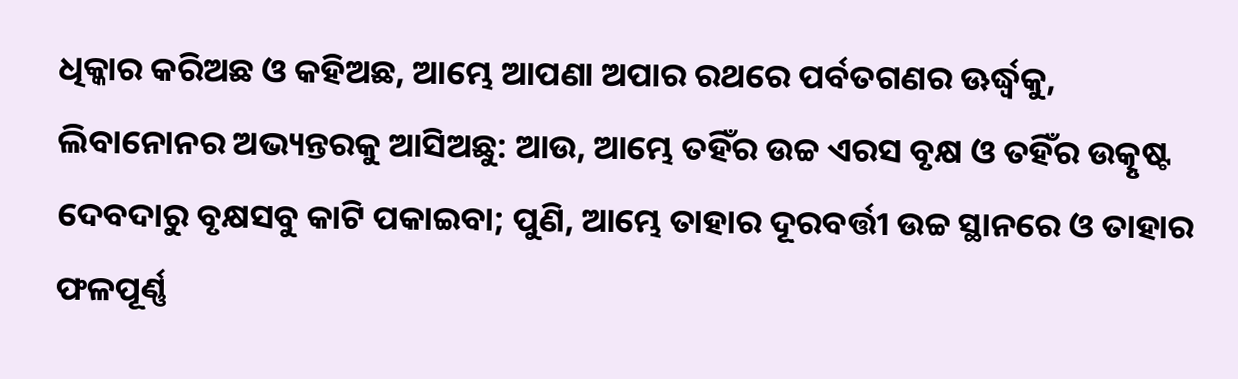ଧିକ୍କାର କରିଅଛ ଓ କହିଅଛ, ଆମ୍ଭେ ଆପଣା ଅପାର ରଥରେ ପର୍ବତଗଣର ଊର୍ଦ୍ଧ୍ଵକୁ, ଲିବାନୋନର ଅଭ୍ୟନ୍ତରକୁ ଆସିଅଛୁ: ଆଉ, ଆମ୍ଭେ ତହିଁର ଉଚ୍ଚ ଏରସ ବୃକ୍ଷ ଓ ତହିଁର ଉତ୍କୃଷ୍ଟ ଦେବଦାରୁ ବୃକ୍ଷସବୁ କାଟି ପକାଇବା; ପୁଣି, ଆମ୍ଭେ ତାହାର ଦୂରବର୍ତ୍ତୀ ଉଚ୍ଚ ସ୍ଥାନରେ ଓ ତାହାର ଫଳପୂର୍ଣ୍ଣ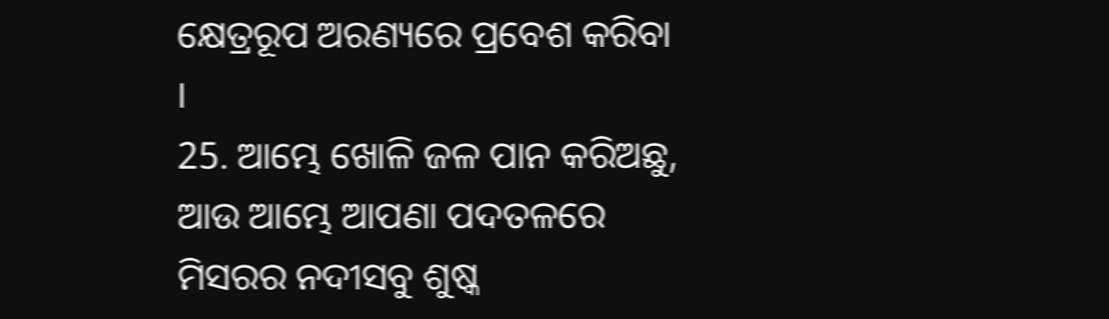କ୍ଷେତ୍ରରୂପ ଅରଣ୍ୟରେ ପ୍ରବେଶ କରିବା ।
25. ଆମ୍ଭେ ଖୋଳି ଜଳ ପାନ କରିଅଛୁ, ଆଉ ଆମ୍ଭେ ଆପଣା ପଦତଳରେ ମିସରର ନଦୀସବୁ ଶୁଷ୍କ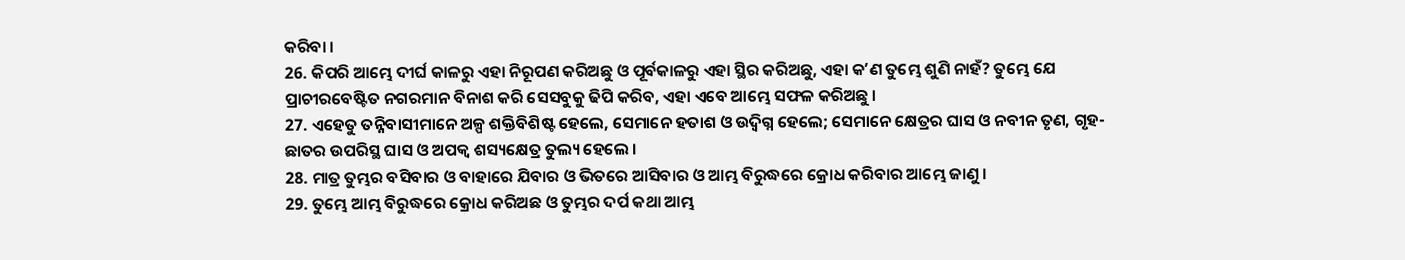କରିବା ।
26. କିପରି ଆମ୍ଭେ ଦୀର୍ଘ କାଳରୁ ଏହା ନିରୂପଣ କରିଅଛୁ ଓ ପୂର୍ବକାଳରୁ ଏହା ସ୍ଥିର କରିଅଛୁ, ଏହା କʼଣ ତୁମ୍ଭେ ଶୁଣି ନାହଁ? ତୁମ୍ଭେ ଯେ ପ୍ରାଚୀରବେଷ୍ଟିତ ନଗରମାନ ବିନାଶ କରି ସେସବୁକୁ ଢିପି କରିବ, ଏହା ଏବେ ଆମ୍ଭେ ସଫଳ କରିଅଛୁ ।
27. ଏହେତୁ ତନ୍ନିବାସୀମାନେ ଅଳ୍ପ ଶକ୍ତିବିଶିଷ୍ଟ ହେଲେ, ସେମାନେ ହତାଶ ଓ ଉଦ୍ବିଗ୍ନ ହେଲେ; ସେମାନେ କ୍ଷେତ୍ରର ଘାସ ଓ ନବୀନ ତୃଣ, ଗୃହ-ଛାତର ଉପରିସ୍ଥ ଘାସ ଓ ଅପକ୍ଵ ଶସ୍ୟକ୍ଷେତ୍ର ତୁଲ୍ୟ ହେଲେ ।
28. ମାତ୍ର ତୁମ୍ଭର ବସିବାର ଓ ବାହାରେ ଯିବାର ଓ ଭିତରେ ଆସିବାର ଓ ଆମ୍ଭ ବିରୁଦ୍ଧରେ କ୍ରୋଧ କରିବାର ଆମ୍ଭେ ଜାଣୁ ।
29. ତୁମ୍ଭେ ଆମ୍ଭ ବିରୁଦ୍ଧରେ କ୍ରୋଧ କରିଅଛ ଓ ତୁମ୍ଭର ଦର୍ପ କଥା ଆମ୍ଭ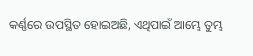କର୍ଣ୍ଣରେ ଉପସ୍ଥିତ ହୋଇଅଛି, ଏଥିପାଇଁ ଆମ୍ଭେ ତୁମ୍ଭ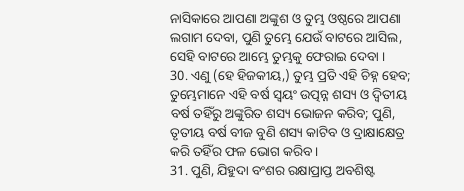ନାସିକାରେ ଆପଣା ଅଙ୍କୁଶ ଓ ତୁମ୍ଭ ଓଷ୍ଠରେ ଆପଣା ଲଗାମ ଦେବା, ପୁଣି ତୁମ୍ଭେ ଯେଉଁ ବାଟରେ ଆସିଲ, ସେହି ବାଟରେ ଆମ୍ଭେ ତୁମ୍ଭକୁ ଫେରାଇ ଦେବା ।
30. ଏଣୁ (ହେ ହିଜକୀୟ,) ତୁମ୍ଭ ପ୍ରତି ଏହି ଚିହ୍ନ ହେବ; ତୁମ୍ଭେମାନେ ଏହି ବର୍ଷ ସ୍ଵୟଂ ଉତ୍ପନ୍ନ ଶସ୍ୟ ଓ ଦ୍ଵିତୀୟ ବର୍ଷ ତହିଁରୁ ଅଙ୍କୁରିତ ଶସ୍ୟ ଭୋଜନ କରିବ; ପୁଣି, ତୃତୀୟ ବର୍ଷ ବୀଜ ବୁଣି ଶସ୍ୟ କାଟିବ ଓ ଦ୍ରାକ୍ଷାକ୍ଷେତ୍ର କରି ତହିଁର ଫଳ ଭୋଗ କରିବ ।
31. ପୁଣି, ଯିହୁଦା ବଂଶର ରକ୍ଷାପ୍ରାପ୍ତ ଅବଶିଷ୍ଟ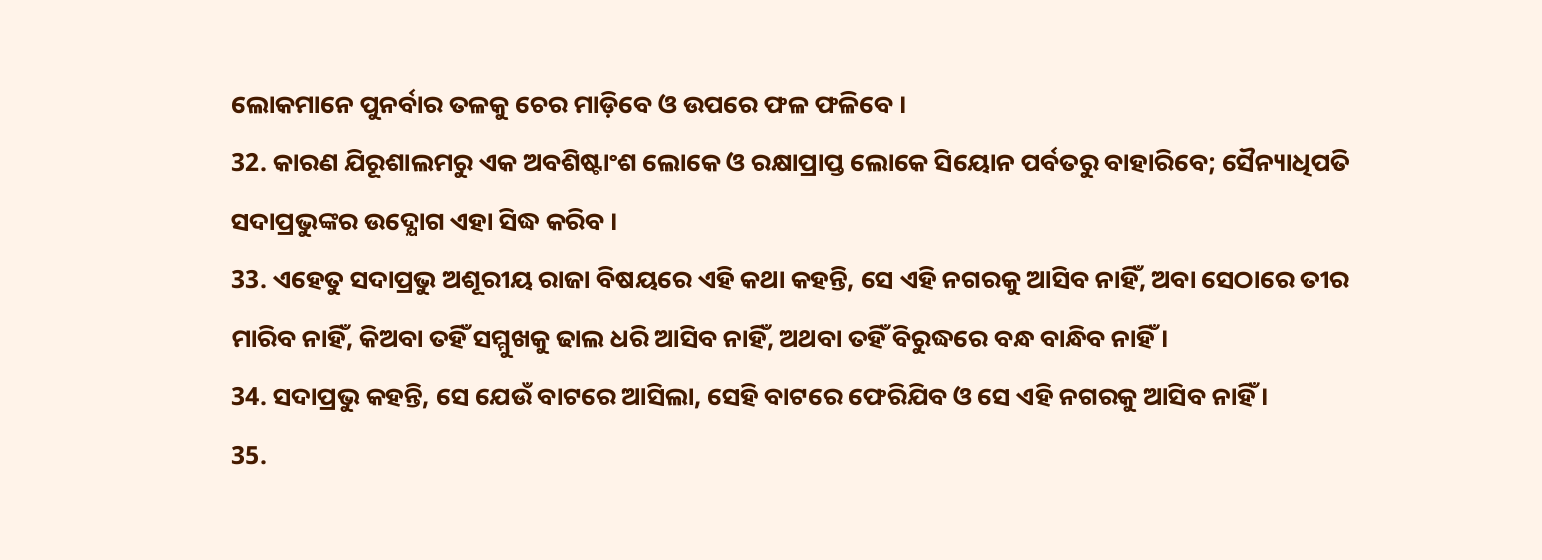ଲୋକମାନେ ପୁନର୍ବାର ତଳକୁ ଚେର ମାଡ଼ିବେ ଓ ଉପରେ ଫଳ ଫଳିବେ ।
32. କାରଣ ଯିରୂଶାଲମରୁ ଏକ ଅବଶିଷ୍ଟାଂଶ ଲୋକେ ଓ ରକ୍ଷାପ୍ରାପ୍ତ ଲୋକେ ସିୟୋନ ପର୍ବତରୁ ବାହାରିବେ; ସୈନ୍ୟାଧିପତି ସଦାପ୍ରଭୁଙ୍କର ଉଦ୍ଯୋଗ ଏହା ସିଦ୍ଧ କରିବ ।
33. ଏହେତୁ ସଦାପ୍ରଭୁ ଅଶୂରୀୟ ରାଜା ବିଷୟରେ ଏହି କଥା କହନ୍ତି, ସେ ଏହି ନଗରକୁ ଆସିବ ନାହିଁ, ଅବା ସେଠାରେ ତୀର ମାରିବ ନାହିଁ, କିଅବା ତହିଁ ସମ୍ମୁଖକୁ ଢାଲ ଧରି ଆସିବ ନାହିଁ, ଅଥବା ତହିଁ ବିରୁଦ୍ଧରେ ବନ୍ଧ ବାନ୍ଧିବ ନାହିଁ ।
34. ସଦାପ୍ରଭୁ କହନ୍ତି, ସେ ଯେଉଁ ବାଟରେ ଆସିଲା, ସେହି ବାଟରେ ଫେରିଯିବ ଓ ସେ ଏହି ନଗରକୁ ଆସିବ ନାହିଁ ।
35.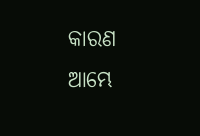କାରଣ ଆମ୍ଭେ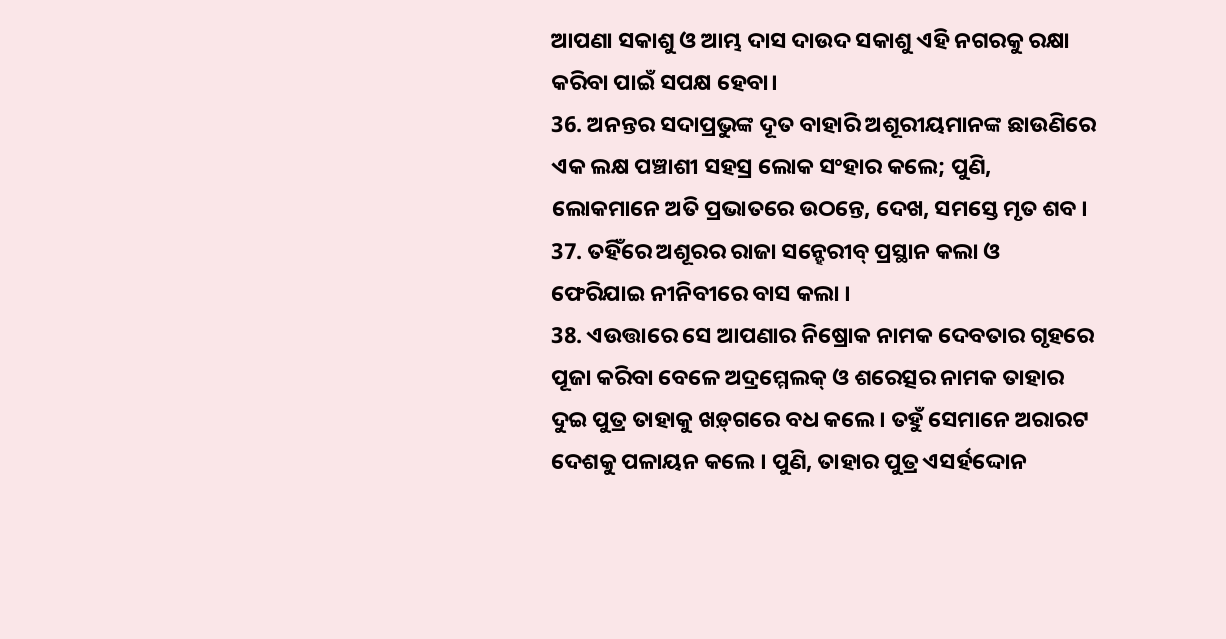ଆପଣା ସକାଶୁ ଓ ଆମ୍ଭ ଦାସ ଦାଉଦ ସକାଶୁ ଏହି ନଗରକୁ ରକ୍ଷା କରିବା ପାଇଁ ସପକ୍ଷ ହେବା।
36. ଅନନ୍ତର ସଦାପ୍ରଭୁଙ୍କ ଦୂତ ବାହାରି ଅଶୂରୀୟମାନଙ୍କ ଛାଉଣିରେ ଏକ ଲକ୍ଷ ପଞ୍ଚାଶୀ ସହସ୍ର ଲୋକ ସଂହାର କଲେ; ପୁଣି, ଲୋକମାନେ ଅତି ପ୍ରଭାତରେ ଉଠନ୍ତେ, ଦେଖ, ସମସ୍ତେ ମୃତ ଶବ ।
37. ତହିଁରେ ଅଶୂରର ରାଜା ସନ୍ହେରୀବ୍ ପ୍ରସ୍ଥାନ କଲା ଓ ଫେରିଯାଇ ନୀନିବୀରେ ବାସ କଲା ।
38. ଏଉତ୍ତାରେ ସେ ଆପଣାର ନିଷ୍ରୋକ ନାମକ ଦେବତାର ଗୃହରେ ପୂଜା କରିବା ବେଳେ ଅଦ୍ରମ୍ମେଲକ୍ ଓ ଶରେତ୍ସର ନାମକ ତାହାର ଦୁଇ ପୁତ୍ର ତାହାକୁ ଖଡ଼୍‍ଗରେ ବଧ କଲେ । ତହୁଁ ସେମାନେ ଅରାରଟ ଦେଶକୁ ପଳାୟନ କଲେ । ପୁଣି, ତାହାର ପୁତ୍ର ଏସର୍ହଦ୍ଦୋନ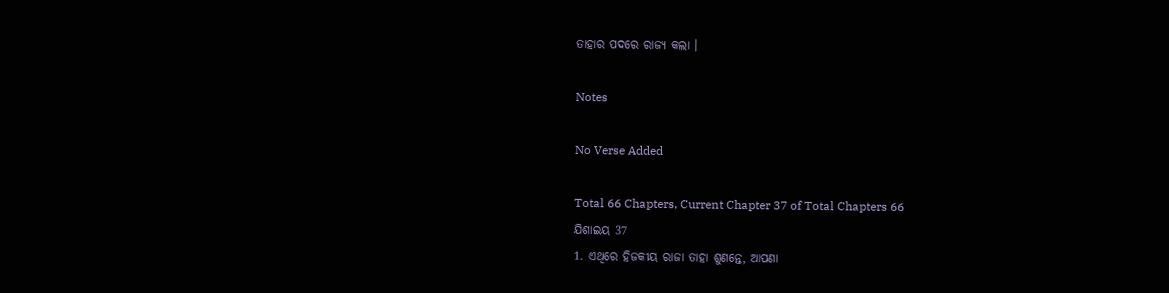ତାହାର ପଦରେ ରାଜ୍ୟ କଲା ।

Notes

No Verse Added

Total 66 Chapters, Current Chapter 37 of Total Chapters 66
ଯିଶାଇୟ 37
1. ଏଥିରେ ହିଜକୀୟ ରାଜା ତାହା ଶୁଣନ୍ତେ, ଆପଣା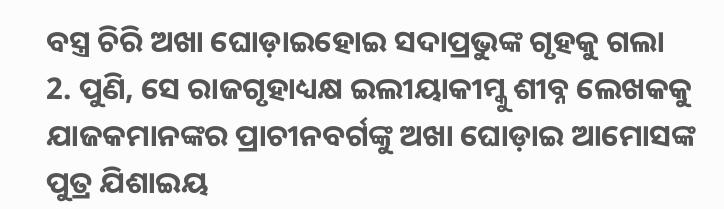ବସ୍ତ୍ର ଚିରି ଅଖା ଘୋଡ଼ାଇହୋଇ ସଦାପ୍ରଭୁଙ୍କ ଗୃହକୁ ଗଲା
2. ପୁଣି, ସେ ରାଜଗୃହାଧ୍ୟକ୍ଷ ଇଲୀୟାକୀମ୍କୁ ଶୀବ୍ନ ଲେଖକକୁ ଯାଜକମାନଙ୍କର ପ୍ରାଚୀନବର୍ଗଙ୍କୁ ଅଖା ଘୋଡ଼ାଇ ଆମୋସଙ୍କ ପୁତ୍ର ଯିଶାଇୟ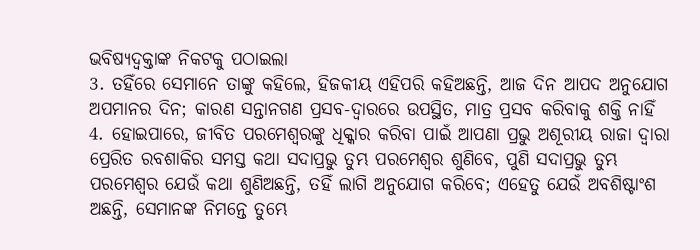ଭବିଷ୍ୟଦ୍ବକ୍ତାଙ୍କ ନିକଟକୁ ପଠାଇଲା
3. ତହିଁରେ ସେମାନେ ତାଙ୍କୁ କହିଲେ, ହିଜକୀୟ ଏହିପରି କହିଅଛନ୍ତି, ଆଜ ଦିନ ଆପଦ ଅନୁଯୋଗ ଅପମାନର ଦିନ; କାରଣ ସନ୍ତାନଗଣ ପ୍ରସବ-ଦ୍ଵାରରେ ଉପସ୍ଥିତ, ମାତ୍ର ପ୍ରସବ କରିବାକୁ ଶକ୍ତି ନାହିଁ
4. ହୋଇପାରେ, ଜୀବିତ ପରମେଶ୍ଵରଙ୍କୁ ଧିକ୍କାର କରିବା ପାଇଁ ଆପଣା ପ୍ରଭୁ ଅଶୂରୀୟ ରାଜା ଦ୍ଵାରା ପ୍ରେରିତ ରବଶାକିର ସମସ୍ତ କଥା ସଦାପ୍ରଭୁ ତୁମ୍ଭ ପରମେଶ୍ଵର ଶୁଣିବେ, ପୁଣି ସଦାପ୍ରଭୁ ତୁମ୍ଭ ପରମେଶ୍ଵର ଯେଉଁ କଥା ଶୁଣିଅଛନ୍ତି, ତହିଁ ଲାଗି ଅନୁଯୋଗ କରିବେ; ଏହେତୁ ଯେଉଁ ଅବଶିଷ୍ଟାଂଶ ଅଛନ୍ତି, ସେମାନଙ୍କ ନିମନ୍ତେ ତୁମ୍ଭେ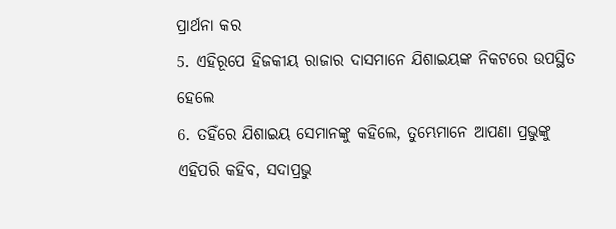ପ୍ରାର୍ଥନା କର
5. ଏହିରୂପେ ହିଜକୀୟ ରାଜାର ଦାସମାନେ ଯିଶାଇୟଙ୍କ ନିକଟରେ ଉପସ୍ଥିତ ହେଲେ
6. ତହିଁରେ ଯିଶାଇୟ ସେମାନଙ୍କୁ କହିଲେ, ତୁମ୍ଭେମାନେ ଆପଣା ପ୍ରଭୁଙ୍କୁ ଏହିପରି କହିବ, ସଦାପ୍ରଭୁ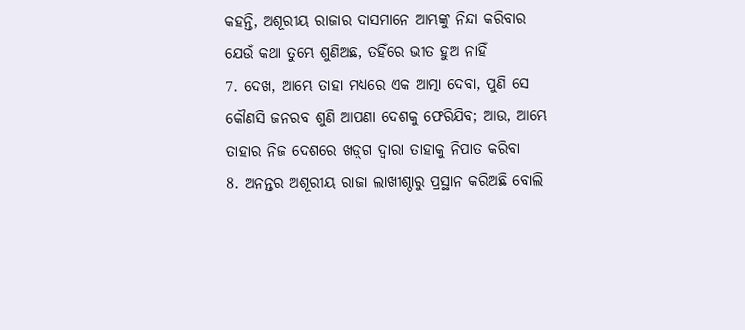କହନ୍ତି, ଅଶୂରୀୟ ରାଜାର ଦାସମାନେ ଆମ୍ଭଙ୍କୁ ନିନ୍ଦା କରିବାର ଯେଉଁ କଥା ତୁମ୍ଭେ ଶୁଣିଅଛ, ତହିଁରେ ଭୀତ ହୁଅ ନାହିଁ
7. ଦେଖ, ଆମ୍ଭେ ତାହା ମଧ୍ୟରେ ଏକ ଆତ୍ମା ଦେବା, ପୁଣି ସେ କୌଣସି ଜନରବ ଶୁଣି ଆପଣା ଦେଶକୁ ଫେରିଯିବ; ଆଉ, ଆମ୍ଭେ ତାହାର ନିଜ ଦେଶରେ ଖଡ଼୍‍ଗ ଦ୍ଵାରା ତାହାକୁ ନିପାତ କରିବା
8. ଅନନ୍ତର ଅଶୂରୀୟ ରାଜା ଲାଖୀଶ୍ଠାରୁ ପ୍ରସ୍ଥାନ କରିଅଛି ବୋଲି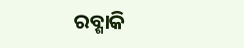ରବ୍ଶାକି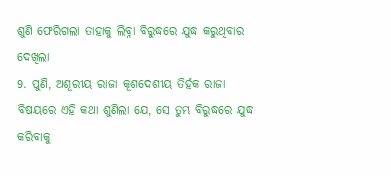ଶୁଣି ଫେରିଗଲା ତାହାକୁ ଲିବ୍ନା ବିରୁଦ୍ଧରେ ଯୁଦ୍ଧ କରୁଥିବାର ଦେଖିଲା
9. ପୁଣି, ଅଶୂରୀୟ ରାଜା କୂଶଦେଶୀୟ ତିର୍ହକ ରାଜା ବିଷୟରେ ଏହି କଥା ଶୁଣିଲା ଯେ, ସେ ତୁମ୍ଭ ବିରୁଦ୍ଧରେ ଯୁଦ୍ଧ କରିବାକୁ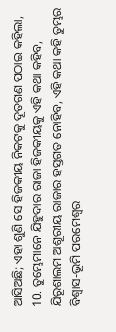ଆସିଅଛି; ଏହା ଶୁଣି ସେ ହିଜକୀୟ ନିକଟକୁ ଦୂତଗଣ ପଠାଇ କହିଲା,
10. ତୁମ୍ଭେମାନେ ଯିହୁଦାର ରାଜା ହିଜକୀୟକୁ ଏହି କଥା କହିବ, ଯିରୂଶାଲମ ଅଶୂରୀୟ ରାଜାର ହସ୍ତଗତ ନୋହିବ, ଏହି କଥା କହି ତୁମ୍ଭର ବିଶ୍ଵାସ-ଭୂମି ପରମେଶ୍ଵର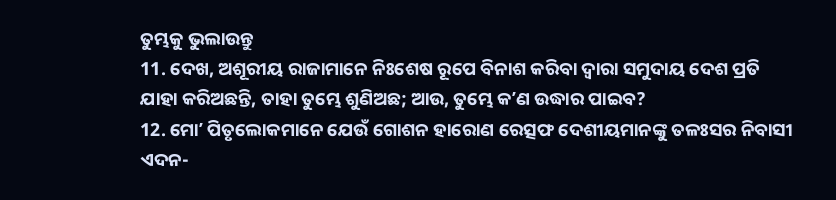ତୁମ୍ଭକୁ ଭୁଲାଉନ୍ତୁ
11. ଦେଖ, ଅଶୂରୀୟ ରାଜାମାନେ ନିଃଶେଷ ରୂପେ ବିନାଶ କରିବା ଦ୍ଵାରା ସମୁଦାୟ ଦେଶ ପ୍ରତି ଯାହା କରିଅଛନ୍ତି, ତାହା ତୁମ୍ଭେ ଶୁଣିଅଛ; ଆଉ, ତୁମ୍ଭେ କʼଣ ଉଦ୍ଧାର ପାଇବ?
12. ମୋʼ ପିତୃଲୋକମାନେ ଯେଉଁ ଗୋଶନ ହାରୋଣ ରେତ୍ସଫ ଦେଶୀୟମାନଙ୍କୁ ତଳଃସର ନିବାସୀ ଏଦନ-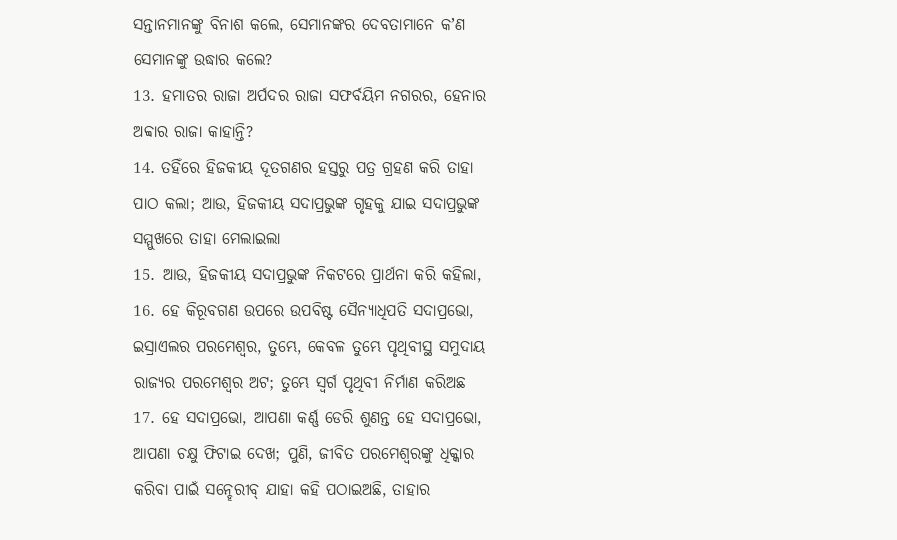ସନ୍ତାନମାନଙ୍କୁ ବିନାଶ କଲେ, ସେମାନଙ୍କର ଦେବତାମାନେ କʼଣ ସେମାନଙ୍କୁ ଉଦ୍ଧାର କଲେ?
13. ହମାତର ରାଜା ଅର୍ପଦର ରାଜା ସଫର୍ବୟିମ ନଗରର, ହେନାର ଅବ୍ବାର ରାଜା କାହାନ୍ତି?
14. ତହିଁରେ ହିଜକୀୟ ଦୂତଗଣର ହସ୍ତରୁ ପତ୍ର ଗ୍ରହଣ କରି ତାହା ପାଠ କଲା; ଆଉ, ହିଜକୀୟ ସଦାପ୍ରଭୁଙ୍କ ଗୃହକୁ ଯାଇ ସଦାପ୍ରଭୁଙ୍କ ସମ୍ମୁଖରେ ତାହା ମେଲାଇଲା
15. ଆଉ, ହିଜକୀୟ ସଦାପ୍ରଭୁଙ୍କ ନିକଟରେ ପ୍ରାର୍ଥନା କରି କହିଲା,
16. ହେ କିରୂବଗଣ ଉପରେ ଉପବିଷ୍ଟ ସୈନ୍ୟାଧିପତି ସଦାପ୍ରଭୋ, ଇସ୍ରାଏଲର ପରମେଶ୍ଵର, ତୁମ୍ଭେ, କେବଳ ତୁମ୍ଭେ ପୃଥିବୀସ୍ଥ ସମୁଦାୟ ରାଜ୍ୟର ପରମେଶ୍ଵର ଅଟ; ତୁମ୍ଭେ ସ୍ଵର୍ଗ ପୃଥିବୀ ନିର୍ମାଣ କରିଅଛ
17. ହେ ସଦାପ୍ରଭୋ, ଆପଣା କର୍ଣ୍ଣ ଡେରି ଶୁଣନ୍ତ ହେ ସଦାପ୍ରଭୋ, ଆପଣା ଚକ୍ଷୁ ଫିଟାଇ ଦେଖ; ପୁଣି, ଜୀବିତ ପରମେଶ୍ଵରଙ୍କୁ ଧିକ୍କାର କରିବା ପାଇଁ ସନ୍ହେରୀବ୍ ଯାହା କହି ପଠାଇଅଛି, ତାହାର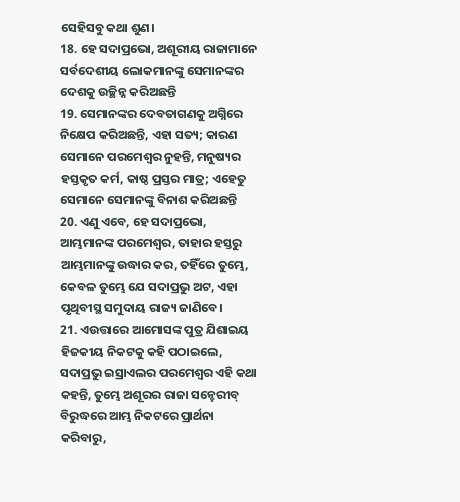ସେହିସବୁ କଥା ଶୁଣ।
18. ହେ ସଦାପ୍ରଭୋ, ଅଶୂରୀୟ ରାଜାମାନେ ସର୍ବଦେଶୀୟ ଲୋକମାନଙ୍କୁ ସେମାନଙ୍କର ଦେଶକୁ ଉଚ୍ଛିନ୍ନ କରିଅଛନ୍ତି
19. ସେମାନଙ୍କର ଦେବତାଗଣକୁ ଅଗ୍ନିରେ ନିକ୍ଷେପ କରିଅଛନ୍ତି, ଏହା ସତ୍ୟ; କାରଣ ସେମାନେ ପରମେଶ୍ଵର ନୁହନ୍ତି, ମନୁଷ୍ୟର ହସ୍ତକୃତ କର୍ମ, କାଷ୍ଠ ପ୍ରସ୍ତର ମାତ୍ର; ଏହେତୁ ସେମାନେ ସେମାନଙ୍କୁ ବିନାଶ କରିଅଛନ୍ତି
20. ଏଣୁ ଏବେ, ହେ ସଦାପ୍ରଭୋ, ଆମ୍ଭମାନଙ୍କ ପରମେଶ୍ଵର, ତାହାର ହସ୍ତରୁ ଆମ୍ଭମାନଙ୍କୁ ଉଦ୍ଧାର କର, ତହିଁରେ ତୁମ୍ଭେ, କେବଳ ତୁମ୍ଭେ ଯେ ସଦାପ୍ରଭୁ ଅଟ, ଏହା ପୃଥିବୀସ୍ଥ ସମୁଦାୟ ରାଜ୍ୟ ଜାଣିବେ।
21. ଏଉତ୍ତାରେ ଆମୋସଙ୍କ ପୁତ୍ର ଯିଶାଇୟ ହିଜକୀୟ ନିକଟକୁ କହି ପଠାଇଲେ, ସଦାପ୍ରଭୁ ଇସ୍ରାଏଲର ପରମେଶ୍ଵର ଏହି କଥା କହନ୍ତି, ତୁମ୍ଭେ ଅଶୂରର ରାଜା ସନ୍ହେରୀବ୍ ବିରୁଦ୍ଧରେ ଆମ୍ଭ ନିକଟରେ ପ୍ରାର୍ଥନା କରିବାରୁ,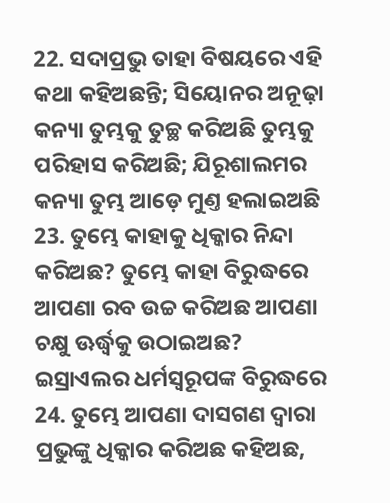22. ସଦାପ୍ରଭୁ ତାହା ବିଷୟରେ ଏହି କଥା କହିଅଛନ୍ତି; ସିୟୋନର ଅନୂଢ଼ା କନ୍ୟା ତୁମ୍ଭକୁ ତୁଚ୍ଛ କରିଅଛି ତୁମ୍ଭକୁ ପରିହାସ କରିଅଛି; ଯିରୂଶାଲମର କନ୍ୟା ତୁମ୍ଭ ଆଡ଼େ ମୁଣ୍ତ ହଲାଇଅଛି
23. ତୁମ୍ଭେ କାହାକୁ ଧିକ୍କାର ନିନ୍ଦା କରିଅଛ? ତୁମ୍ଭେ କାହା ବିରୁଦ୍ଧରେ ଆପଣା ରବ ଉଚ୍ଚ କରିଅଛ ଆପଣା ଚକ୍ଷୁ ଊର୍ଦ୍ଧ୍ଵକୁ ଉଠାଇଅଛ? ଇସ୍ରାଏଲର ଧର୍ମସ୍ଵରୂପଙ୍କ ବିରୁଦ୍ଧରେ
24. ତୁମ୍ଭେ ଆପଣା ଦାସଗଣ ଦ୍ଵାରା ପ୍ରଭୁଙ୍କୁ ଧିକ୍କାର କରିଅଛ କହିଅଛ,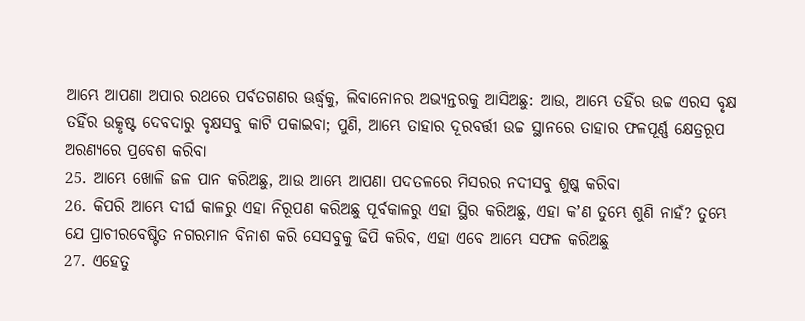ଆମ୍ଭେ ଆପଣା ଅପାର ରଥରେ ପର୍ବତଗଣର ଊର୍ଦ୍ଧ୍ଵକୁ, ଲିବାନୋନର ଅଭ୍ୟନ୍ତରକୁ ଆସିଅଛୁ: ଆଉ, ଆମ୍ଭେ ତହିଁର ଉଚ୍ଚ ଏରସ ବୃକ୍ଷ ତହିଁର ଉତ୍କୃଷ୍ଟ ଦେବଦାରୁ ବୃକ୍ଷସବୁ କାଟି ପକାଇବା; ପୁଣି, ଆମ୍ଭେ ତାହାର ଦୂରବର୍ତ୍ତୀ ଉଚ୍ଚ ସ୍ଥାନରେ ତାହାର ଫଳପୂର୍ଣ୍ଣ କ୍ଷେତ୍ରରୂପ ଅରଣ୍ୟରେ ପ୍ରବେଶ କରିବା
25. ଆମ୍ଭେ ଖୋଳି ଜଳ ପାନ କରିଅଛୁ, ଆଉ ଆମ୍ଭେ ଆପଣା ପଦତଳରେ ମିସରର ନଦୀସବୁ ଶୁଷ୍କ କରିବା
26. କିପରି ଆମ୍ଭେ ଦୀର୍ଘ କାଳରୁ ଏହା ନିରୂପଣ କରିଅଛୁ ପୂର୍ବକାଳରୁ ଏହା ସ୍ଥିର କରିଅଛୁ, ଏହା କʼଣ ତୁମ୍ଭେ ଶୁଣି ନାହଁ? ତୁମ୍ଭେ ଯେ ପ୍ରାଚୀରବେଷ୍ଟିତ ନଗରମାନ ବିନାଶ କରି ସେସବୁକୁ ଢିପି କରିବ, ଏହା ଏବେ ଆମ୍ଭେ ସଫଳ କରିଅଛୁ
27. ଏହେତୁ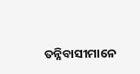ତନ୍ନିବାସୀମାନେ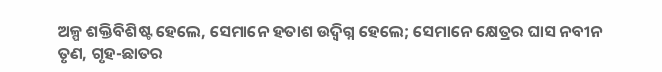ଅଳ୍ପ ଶକ୍ତିବିଶିଷ୍ଟ ହେଲେ, ସେମାନେ ହତାଶ ଉଦ୍ବିଗ୍ନ ହେଲେ; ସେମାନେ କ୍ଷେତ୍ରର ଘାସ ନବୀନ ତୃଣ, ଗୃହ-ଛାତର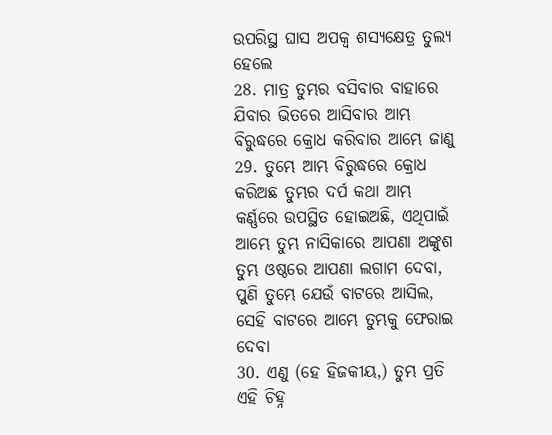ଉପରିସ୍ଥ ଘାସ ଅପକ୍ଵ ଶସ୍ୟକ୍ଷେତ୍ର ତୁଲ୍ୟ ହେଲେ
28. ମାତ୍ର ତୁମ୍ଭର ବସିବାର ବାହାରେ ଯିବାର ଭିତରେ ଆସିବାର ଆମ୍ଭ ବିରୁଦ୍ଧରେ କ୍ରୋଧ କରିବାର ଆମ୍ଭେ ଜାଣୁ
29. ତୁମ୍ଭେ ଆମ୍ଭ ବିରୁଦ୍ଧରେ କ୍ରୋଧ କରିଅଛ ତୁମ୍ଭର ଦର୍ପ କଥା ଆମ୍ଭ କର୍ଣ୍ଣରେ ଉପସ୍ଥିତ ହୋଇଅଛି, ଏଥିପାଇଁ ଆମ୍ଭେ ତୁମ୍ଭ ନାସିକାରେ ଆପଣା ଅଙ୍କୁଶ ତୁମ୍ଭ ଓଷ୍ଠରେ ଆପଣା ଲଗାମ ଦେବା, ପୁଣି ତୁମ୍ଭେ ଯେଉଁ ବାଟରେ ଆସିଲ, ସେହି ବାଟରେ ଆମ୍ଭେ ତୁମ୍ଭକୁ ଫେରାଇ ଦେବା
30. ଏଣୁ (ହେ ହିଜକୀୟ,) ତୁମ୍ଭ ପ୍ରତି ଏହି ଚିହ୍ନ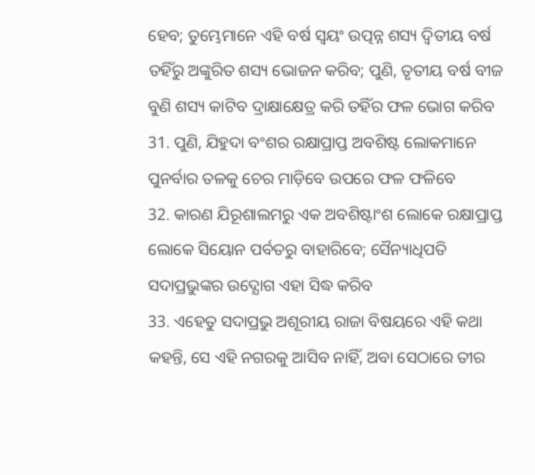ହେବ; ତୁମ୍ଭେମାନେ ଏହି ବର୍ଷ ସ୍ଵୟଂ ଉତ୍ପନ୍ନ ଶସ୍ୟ ଦ୍ଵିତୀୟ ବର୍ଷ ତହିଁରୁ ଅଙ୍କୁରିତ ଶସ୍ୟ ଭୋଜନ କରିବ; ପୁଣି, ତୃତୀୟ ବର୍ଷ ବୀଜ ବୁଣି ଶସ୍ୟ କାଟିବ ଦ୍ରାକ୍ଷାକ୍ଷେତ୍ର କରି ତହିଁର ଫଳ ଭୋଗ କରିବ
31. ପୁଣି, ଯିହୁଦା ବଂଶର ରକ୍ଷାପ୍ରାପ୍ତ ଅବଶିଷ୍ଟ ଲୋକମାନେ ପୁନର୍ବାର ତଳକୁ ଚେର ମାଡ଼ିବେ ଉପରେ ଫଳ ଫଳିବେ
32. କାରଣ ଯିରୂଶାଲମରୁ ଏକ ଅବଶିଷ୍ଟାଂଶ ଲୋକେ ରକ୍ଷାପ୍ରାପ୍ତ ଲୋକେ ସିୟୋନ ପର୍ବତରୁ ବାହାରିବେ; ସୈନ୍ୟାଧିପତି ସଦାପ୍ରଭୁଙ୍କର ଉଦ୍ଯୋଗ ଏହା ସିଦ୍ଧ କରିବ
33. ଏହେତୁ ସଦାପ୍ରଭୁ ଅଶୂରୀୟ ରାଜା ବିଷୟରେ ଏହି କଥା କହନ୍ତି, ସେ ଏହି ନଗରକୁ ଆସିବ ନାହିଁ, ଅବା ସେଠାରେ ତୀର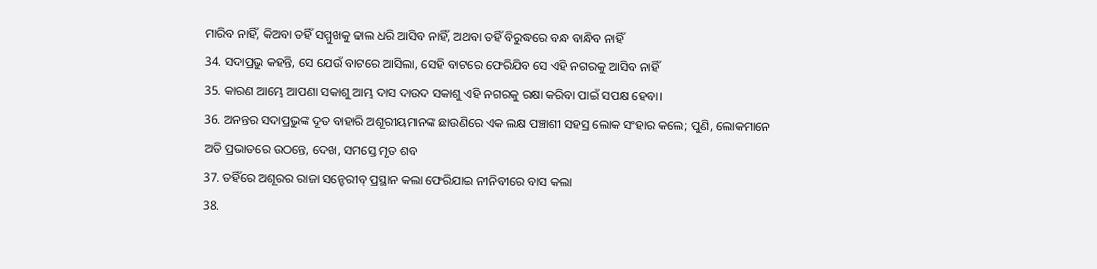ମାରିବ ନାହିଁ, କିଅବା ତହିଁ ସମ୍ମୁଖକୁ ଢାଲ ଧରି ଆସିବ ନାହିଁ, ଅଥବା ତହିଁ ବିରୁଦ୍ଧରେ ବନ୍ଧ ବାନ୍ଧିବ ନାହିଁ
34. ସଦାପ୍ରଭୁ କହନ୍ତି, ସେ ଯେଉଁ ବାଟରେ ଆସିଲା, ସେହି ବାଟରେ ଫେରିଯିବ ସେ ଏହି ନଗରକୁ ଆସିବ ନାହିଁ
35. କାରଣ ଆମ୍ଭେ ଆପଣା ସକାଶୁ ଆମ୍ଭ ଦାସ ଦାଉଦ ସକାଶୁ ଏହି ନଗରକୁ ରକ୍ଷା କରିବା ପାଇଁ ସପକ୍ଷ ହେବା।
36. ଅନନ୍ତର ସଦାପ୍ରଭୁଙ୍କ ଦୂତ ବାହାରି ଅଶୂରୀୟମାନଙ୍କ ଛାଉଣିରେ ଏକ ଲକ୍ଷ ପଞ୍ଚାଶୀ ସହସ୍ର ଲୋକ ସଂହାର କଲେ; ପୁଣି, ଲୋକମାନେ ଅତି ପ୍ରଭାତରେ ଉଠନ୍ତେ, ଦେଖ, ସମସ୍ତେ ମୃତ ଶବ
37. ତହିଁରେ ଅଶୂରର ରାଜା ସନ୍ହେରୀବ୍ ପ୍ରସ୍ଥାନ କଲା ଫେରିଯାଇ ନୀନିବୀରେ ବାସ କଲା
38.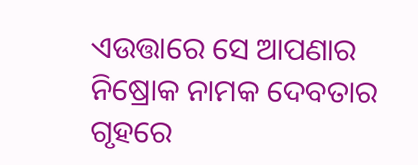ଏଉତ୍ତାରେ ସେ ଆପଣାର ନିଷ୍ରୋକ ନାମକ ଦେବତାର ଗୃହରେ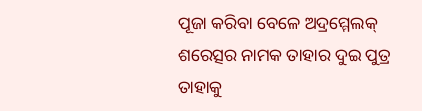ପୂଜା କରିବା ବେଳେ ଅଦ୍ରମ୍ମେଲକ୍ ଶରେତ୍ସର ନାମକ ତାହାର ଦୁଇ ପୁତ୍ର ତାହାକୁ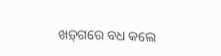ଖଡ଼୍‍ଗରେ ବଧ କଲେ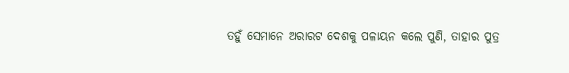ତହୁଁ ସେମାନେ ଅରାରଟ ଦେଶକୁ ପଳାୟନ କଲେ ପୁଣି, ତାହାର ପୁତ୍ର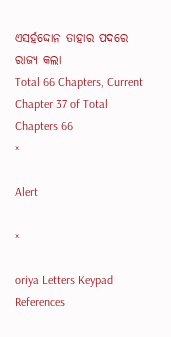ଏସର୍ହଦ୍ଦୋନ ତାହାର ପଦରେ ରାଜ୍ୟ କଲା
Total 66 Chapters, Current Chapter 37 of Total Chapters 66
×

Alert

×

oriya Letters Keypad References